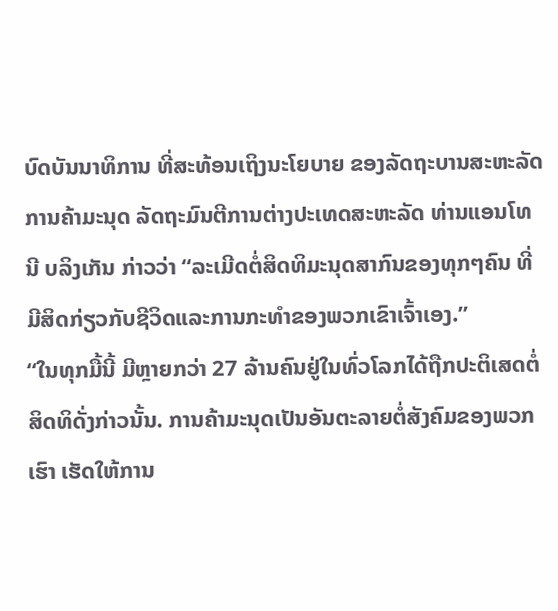ບົດບັນນາທິການ ທີ່ສະທ້ອນເຖິງນະໂຍບາຍ ຂອງລັດຖະບານສະຫະລັດ
ການຄ້າມະນຸດ ລັດຖະມົນຕີການຕ່າງປະເທດສະຫະລັດ ທ່ານແອນໂທນີ ບລິງເກັນ ກ່າວວ່າ “ລະເມີດຕໍ່ສິດທິມະນຸດສາກົນຂອງທຸກໆຄົນ ທີ່ມີສິດກ່ຽວກັບຊີວິດແລະການກະທຳຂອງພວກເຂົາເຈົ້າເອງ.”
“ໃນທຸກມື້ນີ້ ມີຫຼາຍກວ່າ 27 ລ້ານຄົນຢູ່ໃນທົ່ວໂລກໄດ້ຖືກປະຕິເສດຕໍ່ສິດທິດັ່ງກ່າວນັ້ນ. ການຄ້າມະນຸດເປັນອັນຕະລາຍຕໍ່ສັງຄົມຂອງພວກເຮົາ ເຮັດໃຫ້ການ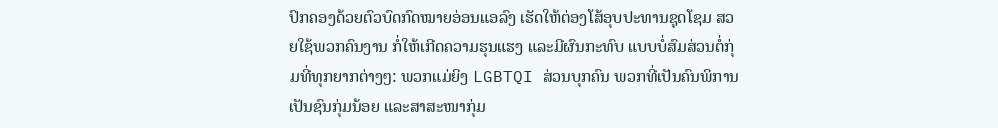ປົກຄອງດ້ວຍຕົວບົດກົດໝາຍອ່ອນແອລົງ ເຮັດໃຫ້ຕ່ອງໂສ້ອຸບປະທານຊຸດໂຊມ ສວຍໃຊ້ພວກຄົນງານ ກໍ່ໃຫ້ເກີດຄວາມຮຸນແຮງ ແລະມີຜົນກະທົບ ແບບບໍ່ສົມສ່ວນຕໍ່ກຸ່ມທີ່ທຸກຍາກຕ່າງໆ: ພວກແມ່ຍິງ LGBTQI ສ່ວນບຸກຄົນ ພວກທີ່ເປັນຄົນພິການ ເປັນຊົນກຸ່ມນ້ອຍ ແລະສາສະໜາກຸ່ມ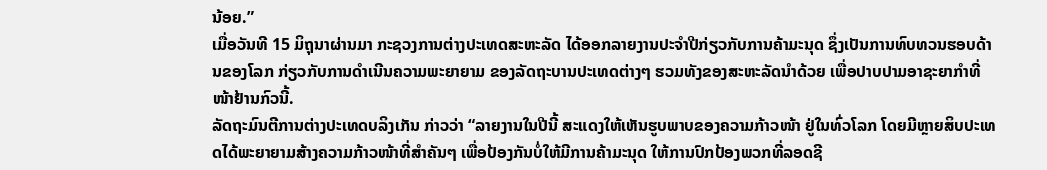ນ້ອຍ.”
ເມື່ອວັນທີ 15 ມິຖຸນາຜ່ານມາ ກະຊວງການຕ່າງປະເທດສະຫະລັດ ໄດ້ອອກລາຍງານປະຈຳປີກ່ຽວກັບການຄ້າມະນຸດ ຊຶ່ງເປັນການທົບທວນຮອບດ້ານຂອງໂລກ ກ່ຽວກັບການດຳເນີນຄວາມພະຍາຍາມ ຂອງລັດຖະບານປະເທດຕ່າງໆ ຮວມທັງຂອງສະຫະລັດນຳດ້ວຍ ເພື່ອປາບປາມອາຊະຍາກຳທີ່ໜ້າຢ້ານກົວນີ້.
ລັດຖະມົນຕີການຕ່າງປະເທດບລິງເກັນ ກ່າວວ່າ “ລາຍງານໃນປີນີ້ ສະແດງໃຫ້ເຫັນຮູບພາບຂອງຄວາມກ້າວໜ້າ ຢູ່ໃນທົ່ວໂລກ ໂດຍມີຫຼາຍສິບປະເທດໄດ້ພະຍາຍາມສ້າງຄວາມກ້າວໜ້າທີ່ສຳຄັນໆ ເພື່ອປ້ອງກັນບໍ່ໃຫ້ມີການຄ້າມະນຸດ ໃຫ້ການປົກປ້ອງພວກທີ່ລອດຊີ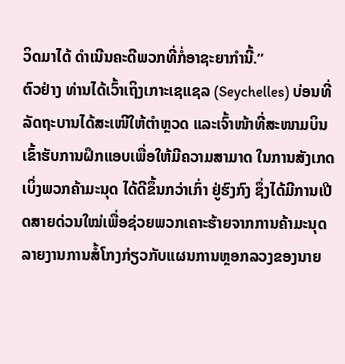ວິດມາໄດ້ ດຳເນີນຄະດີພວກທີ່ກໍ່ອາຊະຍາກຳນີ້.”
ຕົວຢ່າງ ທ່ານໄດ້ເວົ້າເຖິງເກາະເຊແຊລ (Seychelles) ບ່ອນທີ່ລັດຖະບານໄດ້ສະເໜີໃຫ້ຕຳຫຼວດ ແລະເຈົ້າໜ້າທີ່ສະໜາມບິນ ເຂົ້າຮັບການຝຶກແອບເພື່ອໃຫ້ມີຄວາມສາມາດ ໃນການສັງເກດເບິ່ງພວກຄ້າມະນຸດ ໄດ້ດີຂຶ້ນກວ່າເກົ່າ ຢູ່ຮົງກົງ ຊຶ່ງໄດ້ມີການເປີດສາຍດ່ວນໃໝ່ເພື່ອຊ່ວຍພວກເຄາະຮ້າຍຈາກການຄ້າມະນຸດ ລາຍງານການສໍ້ໂກງກ່ຽວກັບແຜນການຫຼອກລວງຂອງນາຍ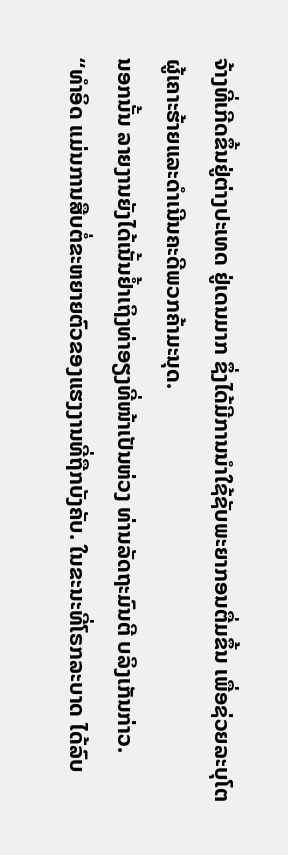ຈ້າງທີ່ເກີດຂຶ້ນຢູ່ຕ່າງປະເທດ ຢູ່ເດນມາກ ຊຶ່ງໄດ້ມີການນຳໃຊ້ຊັບພະຍາກອນຕື່ມຂຶ້ນ ເພື່ອຊ່ວຍລະບຸໂຕຜູ້ເຄາະຮ້າຍແລະດຳເນີນຄະດີພວກຄ້າມະນຸດ.
ນອກນັ້ນ ລາຍງານຍັງໄດ້ເນັ້ນຢ້ຳເຖິງທ່າອຽງທີ່ໜ້າເປັນຫ່ວງ ທ່ານລັດຖະມົນຕີ ບລິງເກັນກ່າວ.
“ທຳອິດ ແມ່ນການສືບຕໍ່ຂະຫຍາຍຕົວຂອງແຮງງານທີ່ຖືກບັງຄັບ. ໃນຂະນະທີ່ໂຣກລະບາດ ໄດ້ລົບ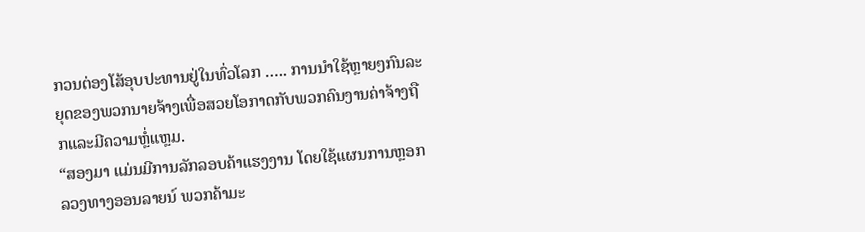ກວນຕ່ອງໂສ້ອຸບປະທານຢູ່ໃນທົ່ວໂລກ ….. ການນຳໃຊ້ຫຼາຍໆກົນລະຍຸດຂອງພວກນາຍຈ້າງເພື່ອສວຍໂອກາດກັບພວກຄົນງານຄ່າຈ້າງຖືກແລະມີຄວາມຫຼໍ່ແຫຼມ.
“ສອງມາ ແມ່ນມີການລັກລອບຄ້າແຮງງານ ໂດຍໃຊ້ແຜນການຫຼອກລວງທາງອອນລາຍນ໌ ພວກຄ້າມະ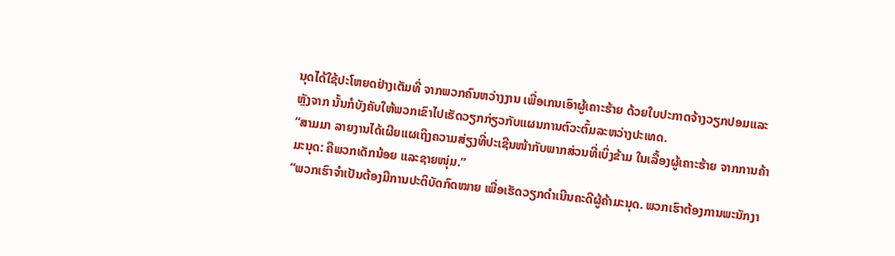ນຸດໄດ້ໃຊ້ປະໂຫຍດຢ່າງເຕັມທີ່ ຈາກພວກຄົນຫວ່າງງານ ເພື່ອເກນເອົາຜູ້ເຄາະຮ້າຍ ດ້ວຍໃບປະກາດຈ້າງວຽກປອມແລະຫຼັງຈາກ ນັ້ນກໍບັງຄັບໃຫ້ພວກເຂົາໄປເຮັດວຽກກ່ຽວກັບແຜນການຕົວະຕົ້ມລະຫວ່າງປະເທດ.
“ສາມມາ ລາຍງານໄດ້ເຜີຍແຜເຖິງຄວາມສ່ຽງທີ່ປະເຊີນໜ້າກັບພາກສ່ວນທີ່ເບິ່ງຂ້າມ ໃນເລື້ອງຜູ້ເຄາະຮ້າຍ ຈາກການຄ້າມະນຸດ: ຄືພວກເດັກນ້ອຍ ແລະຊາຍໜຸ່ມ.”
“ພວກເຮົາຈຳເປັນຕ້ອງມີການປະຕິບັດກົດໝາຍ ເພື່ອເຮັດວຽກດຳເນີນຄະດີຜູ້ຄ້າມະນຸດ. ພວກເຮົາຕ້ອງການພະນັກງາ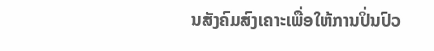ນສັງຄົມສົງເຄາະເພື່ອໃຫ້ການປິ່ນປົວ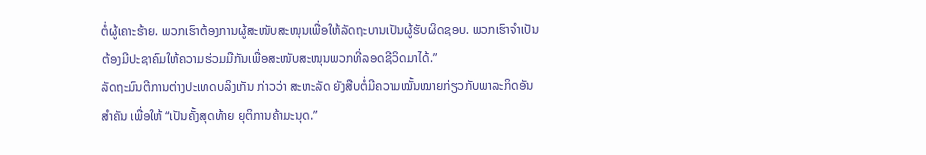ຕໍ່ຜູ້ເຄາະຮ້າຍ. ພວກເຮົາຕ້ອງການຜູ້ສະໜັບສະໜຸນເພື່ອໃຫ້ລັດຖະບານເປັນຜູ້ຮັບຜິດຊອບ. ພວກເຮົາຈຳເປັນຕ້ອງມີປະຊາຄົມໃຫ້ຄວາມຮ່ວມມືກັນເພື່ອສະໜັບສະໜຸນພວກທີ່ລອດຊີວິດມາໄດ້.”
ລັດຖະມົນຕີການຕ່າງປະເທດບລິງເກັນ ກ່າວວ່າ ສະຫະລັດ ຍັງສືບຕໍ່ມີຄວາມໝັ້ນໝາຍກ່ຽວກັບພາລະກິດອັນສຳຄັນ ເພື່ອໃຫ້ “ເປັນຄັ້ງສຸດທ້າຍ ຍຸຕິການຄ້າມະນຸດ.”